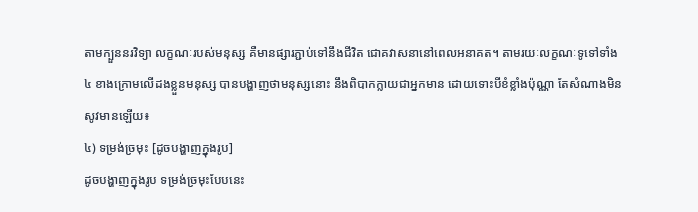តាមក្បួននរវិទ្យា លក្ខណៈរបស់មនុស្ស គឺមានផ្សារភ្ជាប់ទៅនឹងជីវិត ជោគវាសនានៅពេលអនាគត។ តាមរយៈលក្ខណៈទូទៅទាំង ៤ ខាងក្រោមលើដងខ្លួនមនុស្ស បានបង្ហាញថាមនុស្សនោះ នឹងពិបាកក្លាយជាអ្នកមាន ដោយទោះបីខំខ្លាំងប៉ុណ្ណា តែសំណាងមិនសូវមានឡើយ៖
៤) ទម្រង់ច្រមុះ [ដូចបង្ហាញក្នុងរូប]
ដូចបង្ហាញក្នុងរូប ទម្រង់ច្រមុះបែបនេះ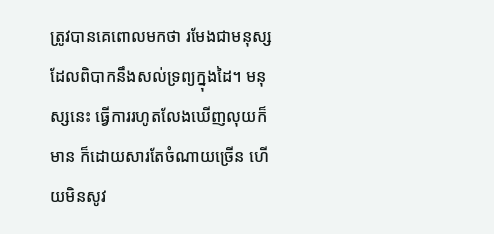ត្រូវបានគេពោលមកថា រមែងជាមនុស្សដែលពិបាកនឹងសល់ទ្រព្យក្នុងដៃ។ មនុស្សនេះ ធ្វើការរហូតលែងឃើញលុយក៏មាន ក៏ដោយសារតែចំណាយច្រើន ហើយមិនសូវ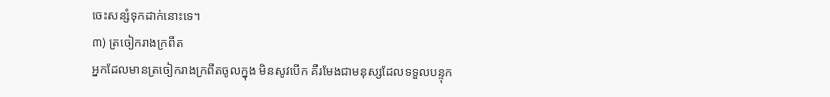ចេះសន្សំទុកដាក់នោះទេ។
៣) ត្រចៀករាងក្រពឹត
អ្នកដែលមានត្រចៀករាងក្រពឹតចូលក្នុង មិនសូវបើក គឺរមែងជាមនុស្សដែលទទួលបន្ទុក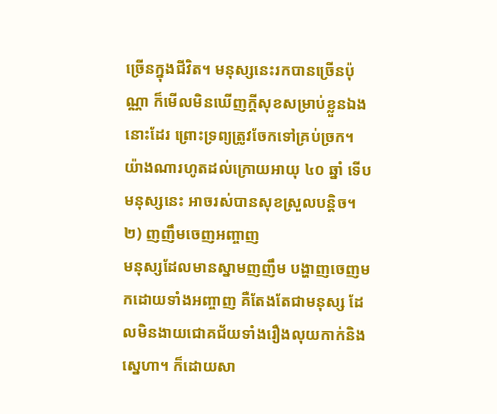ច្រើនក្នុងជីវិត។ មនុស្សនេះរកបានច្រើនប៉ុណ្ណា ក៏មើលមិនឃើញក្តីសុខសម្រាប់ខ្លួនឯងនោះដែរ ព្រោះទ្រព្យត្រូវចែកទៅគ្រប់ច្រក។ យ៉ាងណារហូតដល់ក្រោយអាយុ ៤០ ឆ្នាំ ទើបមនុស្សនេះ អាចរស់បានសុខស្រួលបន្តិច។
២) ញញឹមចេញអញ្ចាញ
មនុស្សដែលមានស្នាមញញឹម បង្ហាញចេញមកដោយទាំងអញ្ចាញ គឺតែងតែជាមនុស្ស ដែលមិនងាយជោគជ័យទាំងរឿងលុយកាក់និងស្នេហា។ ក៏ដោយសា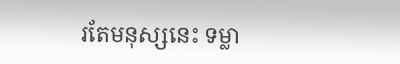រតែមនុស្សនេះ ទម្លា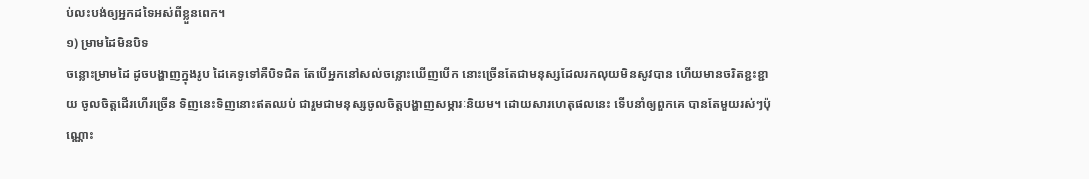ប់លះបង់ឲ្យអ្នកដទៃអស់ពីខ្លួនពេក។
១) ម្រាមដៃមិនបិទ
ចន្លោះម្រាមដៃ ដូចបង្ហាញក្នុងរូប ដៃគេទូទៅគឺបិទជិត តែបើអ្នកនៅសល់ចន្លោះឃើញបើក នោះច្រើនតែជាមនុស្សដែលរកលុយមិនសូវបាន ហើយមានចរិតខ្ជះខ្ជាយ ចូលចិត្តដើរហើរច្រើន ទិញនេះទិញនោះឥតឈប់ ជារួមជាមនុស្សចូលចិត្តបង្ហាញសម្ភារៈនិយម។ ដោយសារហេតុផលនេះ ទើបនាំឲ្យពួកគេ បានតែមួយរស់ៗប៉ុណ្ណោះ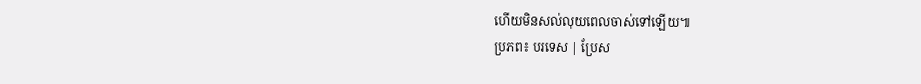ហើយមិនសល់លុយពេលចាស់ទៅឡើយ៕
ប្រភព៖ បរទេស | ប្រែស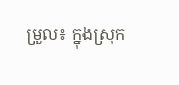ម្រួល៖ ក្នុងស្រុក